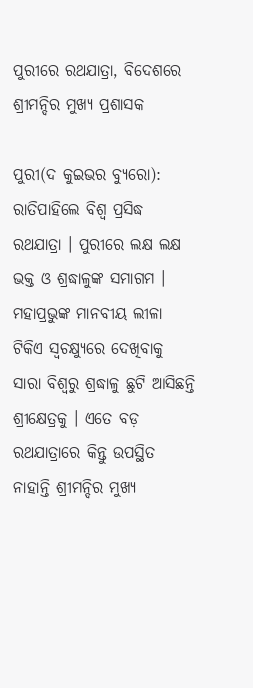ପୁରୀରେ ରଥଯାତ୍ରା, ବିଦେଶରେ ଶ୍ରୀମନ୍ଦିର ମୁଖ୍ୟ ପ୍ରଶାସକ

ପୁରୀ(ଦ କୁଇଭର ବ୍ୟୁରୋ): ରାତିପାହିଲେ ବିଶ୍ୱ ପ୍ରସିଦ୍ଧ ରଥଯାତ୍ରା । ପୁରୀରେ ଲକ୍ଷ ଲକ୍ଷ ଭକ୍ତ ଓ ଶ୍ରଦ୍ଧାଳୁଙ୍କ ସମାଗମ । ମହାପ୍ରଭୁଙ୍କ ମାନବୀୟ ଲୀଳା ଟିକିଏ ସ୍ୱଚକ୍ଷ୍ୟୁରେ ଦେଖିବାକୁ ସାରା ବିଶ୍ୱରୁ ଶ୍ରଦ୍ଧାଳୁ ଛୁଟି ଆସିଛନ୍ତି ଶ୍ରୀକ୍ଷେତ୍ରକୁ । ଏତେ ବଡ଼ ରଥଯାତ୍ରାରେ କିନ୍ତୁ ଉପସ୍ଥିତ ନାହାନ୍ତି ଶ୍ରୀମନ୍ଦିର ମୁଖ୍ୟ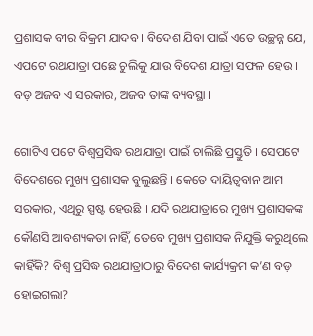ପ୍ରଶାସକ ବୀର ବିକ୍ରମ ଯାଦବ । ବିଦେଶ ଯିବା ପାଇଁ ଏତେ ଉଚ୍ଛନ୍ନ ଯେ, ଏପଟେ ରଥଯାତ୍ରା ପଛେ ଚୁଲିକୁ ଯାଉ ବିଦେଶ ଯାତ୍ରା ସଫଳ ହେଉ । ବଡ଼ ଅଜବ ଏ ସରକାର, ଅଜବ ତାଙ୍କ ବ୍ୟବସ୍ଥା ।

ଗୋଟିଏ ପଟେ ବିଶ୍ୱପ୍ରସିଦ୍ଧ ରଥଯାତ୍ରା ପାଇଁ ଚାଲିଛି ପ୍ରସ୍ତୁତି । ସେପଟେ ବିଦେଶରେ ମୁଖ୍ୟ ପ୍ରଶାସକ ବୁଲୁଛନ୍ତି । କେତେ ଦାୟିତ୍ୱବାନ ଆମ ସରକାର, ଏଥିରୁ ସ୍ପଷ୍ଟ ହେଉଛି । ଯଦି ରଥଯାତ୍ରାରେ ମୁଖ୍ୟ ପ୍ରଶାସକଙ୍କ କୌଣସି ଆବଶ୍ୟକତା ନାହିଁ, ତେବେ ମୁଖ୍ୟ ପ୍ରଶାସକ ନିଯୁକ୍ତି କରୁଥିଲେ କାହିଁକି? ବିଶ୍ୱ ପ୍ରସିଦ୍ଧ ରଥଯାତ୍ରାଠାରୁ ବିଦେଶ କାର୍ଯ୍ୟକ୍ରମ କ’ଣ ବଡ଼ ହୋଇଗଲା?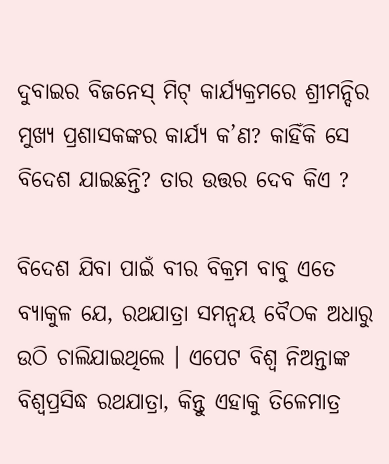ଦୁବାଇର ବିଜନେସ୍ ମିଟ୍ କାର୍ଯ୍ୟକ୍ରମରେ ଶ୍ରୀମନ୍ଦିର ମୁଖ୍ୟ ପ୍ରଶାସକଙ୍କର କାର୍ଯ୍ୟ କ’ଣ? କାହିଁକି ସେ ବିଦେଶ ଯାଇଛନ୍ତି? ତାର ଉତ୍ତର ଦେବ କିଏ ?

ବିଦେଶ ଯିବା ପାଇଁ ବୀର ବିକ୍ରମ ବାବୁ ଏତେ ବ୍ୟାକୁଳ ଯେ, ରଥଯାତ୍ରା ସମନ୍ୱୟ ବୈଠକ ଅଧାରୁ ଉଠି ଚାଲିଯାଇଥିଲେ । ଏପେଟ ବିଶ୍ୱ ନିଅନ୍ତାଙ୍କ ବିଶ୍ୱପ୍ରସିଦ୍ଧ ରଥଯାତ୍ରା, କିନ୍ତୁ ଏହାକୁ ତିଳେମାତ୍ର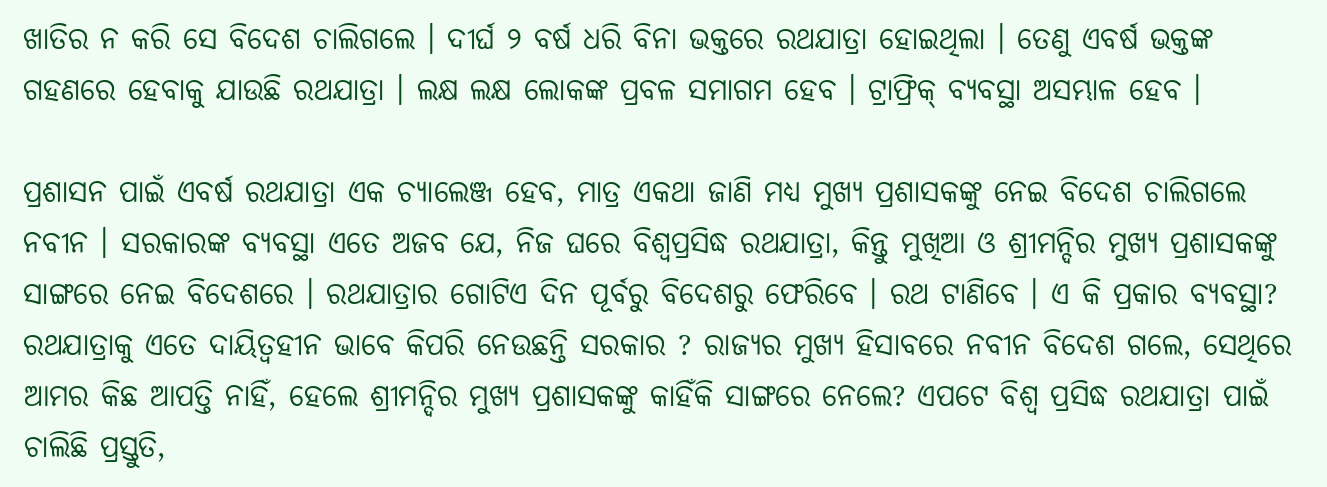ଖାତିର ନ କରି ସେ ବିଦେଶ ଚାଲିଗଲେ । ଦୀର୍ଘ ୨ ବର୍ଷ ଧରି ବିନା ଭକ୍ତରେ ରଥଯାତ୍ରା ହୋଇଥିଲା । ତେଣୁ ଏବର୍ଷ ଭକ୍ତଙ୍କ ଗହଣରେ ହେବାକୁ ଯାଉଛି ରଥଯାତ୍ରା । ଲକ୍ଷ ଲକ୍ଷ ଲୋକଙ୍କ ପ୍ରବଳ ସମାଗମ ହେବ । ଟ୍ରାଫ୍ରିକ୍ ବ୍ୟବସ୍ଥା ଅସମ୍ଭାଳ ହେବ ।

ପ୍ରଶାସନ ପାଇଁ ଏବର୍ଷ ରଥଯାତ୍ରା ଏକ ଚ୍ୟାଲେଞ୍ଜ ହେବ, ମାତ୍ର ଏକଥା ଜାଣି ମଧ୍ୟ ମୁଖ୍ୟ ପ୍ରଶାସକଙ୍କୁ ନେଇ ବିଦେଶ ଚାଲିଗଲେ ନବୀନ । ସରକାରଙ୍କ ବ୍ୟବସ୍ଥା ଏତେ ଅଜବ ଯେ, ନିଜ ଘରେ ବିଶ୍ୱପ୍ରସିଦ୍ଧ ରଥଯାତ୍ରା, କିନ୍ତୁ ମୁଖିଆ ଓ ଶ୍ରୀମନ୍ଦିର ମୁଖ୍ୟ ପ୍ରଶାସକଙ୍କୁ ସାଙ୍ଗରେ ନେଇ ବିଦେଶରେ । ରଥଯାତ୍ରାର ଗୋଟିଏ ଦିନ ପୂର୍ବରୁ ବିଦେଶରୁ ଫେରିବେ । ରଥ ଟାଣିବେ । ଏ କି ପ୍ରକାର ବ୍ୟବସ୍ଥା? ରଥଯାତ୍ରାକୁ ଏତେ ଦାୟିତ୍ୱହୀନ ଭାବେ କିପରି ନେଉଛନ୍ତି ସରକାର ? ରାଜ୍ୟର ମୁଖ୍ୟ ହିସାବରେ ନବୀନ ବିଦେଶ ଗଲେ, ସେଥିରେ ଆମର କିଛ ଆପତ୍ତି ନାହିଁ, ହେଲେ ଶ୍ରୀମନ୍ଦିର ମୁଖ୍ୟ ପ୍ରଶାସକଙ୍କୁ କାହିଁକି ସାଙ୍ଗରେ ନେଲେ? ଏପଟେ ବିଶ୍ୱ ପ୍ରସିଦ୍ଧ ରଥଯାତ୍ରା ପାଇଁ ଚାଲିଛି ପ୍ରସ୍ତୁତି,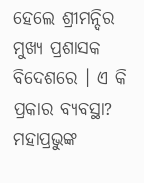ହେଲେ ଶ୍ରୀମନ୍ଦିର ମୁଖ୍ୟ ପ୍ରଶାସକ ବିଦେଶରେ । ଏ କି ପ୍ରକାର ବ୍ୟବସ୍ଥା? ମହାପ୍ରଭୁଙ୍କ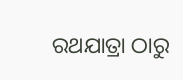ରଥଯାତ୍ରା ଠାରୁ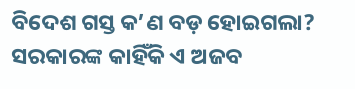ବିଦେଶ ଗସ୍ତ କ’ଣ ବଡ଼ ହୋଇଗଲା? ସରକାରଙ୍କ କାହିଁକି ଏ ଅଜବ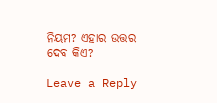ନିୟମ? ଏହାର ଉତ୍ତର ଦେବ କିଏ?

Leave a Reply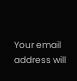Your email address will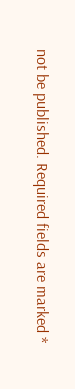not be published. Required fields are marked *